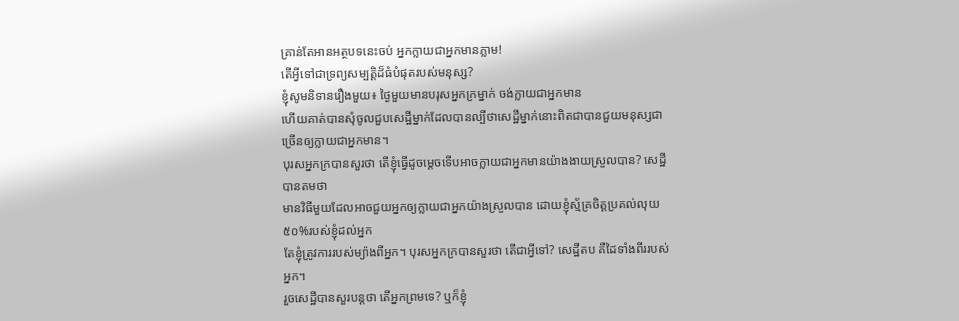គ្រាន់តែអានអត្ថបទនេះចប់ អ្នកក្លាយជាអ្នកមានភ្លាម!
តើអ្វីទៅជាទ្រព្យសម្បត្តិដ៏ធំបំផុតរបស់មនុស្ស?
ខ្ញុំសូមនិទានរឿងមួយ៖ ថ្ងៃមួយមានបរុសអ្នកក្រម្នាក់ ចង់ក្លាយជាអ្នកមាន
ហើយគាត់បានសុំចូលជួបសេដ្ឋីម្នាក់ដែលបានល្បីថាសេដ្ឋីម្នាក់នោះពិតជាបានជួយមនុស្សជាច្រើនឲ្យក្លាយជាអ្នកមាន។
បុរសអ្នកក្របានសួរថា តើខ្ញុំធ្វើដូចម្តេចទើបអាចក្លាយជាអ្នកមានយ៉ាងងាយស្រួលបាន? សេដ្ឋីបានតមថា
មានវិធីមួយដែលអាចជួយអ្នកឲ្យក្លាយជាអ្នកយ៉ាងស្រួលបាន ដោយខ្ញុំស្ម័គ្រចិត្តប្រគល់លុយ៥០%របស់ខ្ញុំដល់អ្នក
តែខ្ញុំត្រូវការរបស់ម្យ៉ាងពីអ្នក។ បុរសអ្នកក្របានសួរថា តើជាអ្វីទៅ? សេដ្ឋីតប គឺដៃទាំងពីររបស់អ្នក។
រួចសេដ្ឋីបានសួរបន្តថា តើអ្នកព្រមទេ? ឬក៏ខ្ញុំ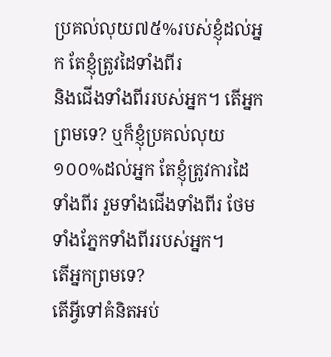ប្រគល់លុយ៧៥%របស់ខ្ញុំដល់អ្នក តែខ្ញុំត្រូវដៃទាំងពីរ
និងជើងទាំងពីររបស់អ្នក។ តើអ្នកព្រមទេ? ឬក៏ខ្ញុំប្រគល់លុយ១០០%ដល់អ្នក តែខ្ញុំត្រូវការដៃទាំងពីរ រួមទាំងជើងទាំងពីរ ថែមទាំងភ្នែកទាំងពីររបស់អ្នក។
តើអ្នកព្រមទេ?
តើអ្វីទៅគំនិតអប់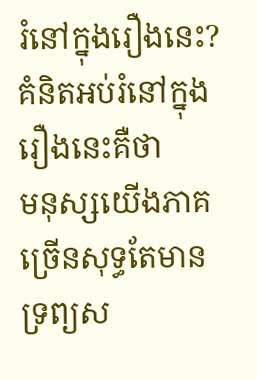រំនៅក្នុងរឿងនេះ? គំនិតអប់រំនៅក្នុងរឿងនេះគឺថា
មនុស្សយើងភាគច្រើនសុទ្ធតែមានទ្រព្យស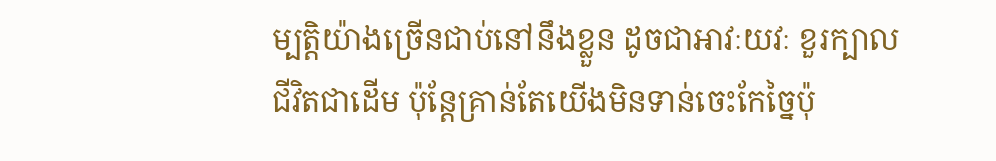ម្បត្តិយ៉ាងច្រើនជាប់នៅនឹងខ្លួន ដូចជាអាវៈយវៈ ខួរក្បាល
ជីវិតជាដើម ប៉ុន្តែគ្រាន់តែយើងមិនទាន់ចេះកែច្នៃប៉ុ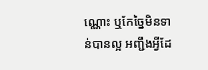ណ្ណោះ ឬកែច្នៃមិនទាន់បានល្អ អញ្ជឹងអ្វីដែ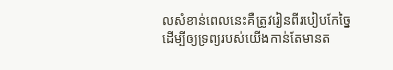លសំខាន់ពេលនេះគឺត្រូវរៀនពីរបៀបកែច្នៃ
ដើម្បីឲ្យទ្រព្យរបស់យើងកាន់តែមានត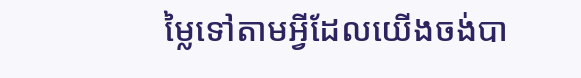ម្លៃទៅតាមអ្វីដែលយើងចង់បា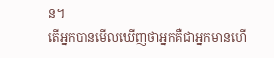ន។
តើអ្នកបានមើលឃើញថាអ្នកគឺជាអ្នកមានហើ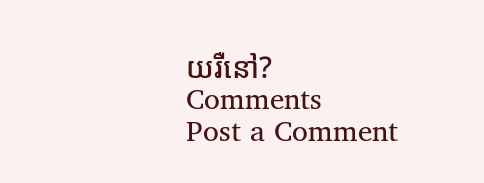យរឺនៅ?
Comments
Post a Comment